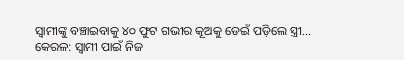ସ୍ୱାମୀଙ୍କୁ ବଞ୍ଚାଇବାକୁ ୪୦ ଫୁଟ ଗଭୀର କୂଅକୁ ଡେଇଁ ପଡ଼ିଲେ ସ୍ତ୍ରୀ…
କେରଳ: ସ୍ବାମୀ ପାଇଁ ନିଜ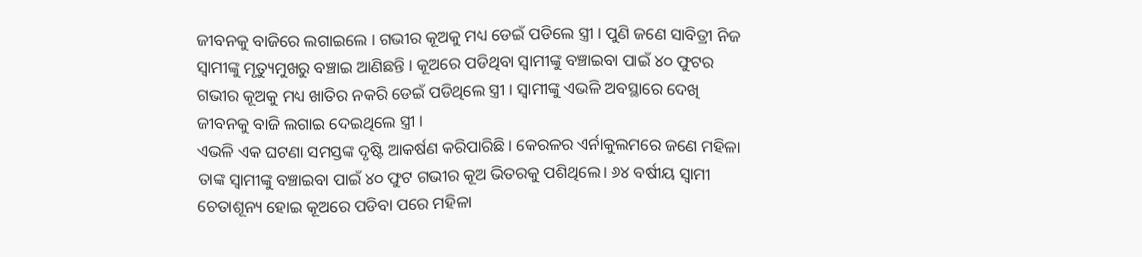ଜୀବନକୁ ବାଜିରେ ଲଗାଇଲେ । ଗଭୀର କୂଅକୁ ମଧ୍ୟ ଡେଇଁ ପଡିଲେ ସ୍ତ୍ରୀ । ପୁଣି ଜଣେ ସାବିତ୍ରୀ ନିଜ ସ୍ଵାମୀଙ୍କୁ ମୃତ୍ୟୁମୁଖରୁ ବଞ୍ଚାଇ ଆଣିଛନ୍ତି । କୂଅରେ ପଡିଥିବା ସ୍ବାମୀଙ୍କୁ ବଞ୍ଚାଇବା ପାଇଁ ୪୦ ଫୁଟର ଗଭୀର କୂଅକୁ ମଧ୍ୟ ଖାତିର ନକରି ଡେଇଁ ପଡିଥିଲେ ସ୍ତ୍ରୀ । ସ୍ବାମୀଙ୍କୁ ଏଭଳି ଅବସ୍ଥାରେ ଦେଖି ଜୀବନକୁ ବାଜି ଲଗାଇ ଦେଇଥିଲେ ସ୍ତ୍ରୀ ।
ଏଭଳି ଏକ ଘଟଣା ସମସ୍ତଙ୍କ ଦୃଷ୍ଟି ଆକର୍ଷଣ କରିପାରିଛି । କେରଳର ଏର୍ନାକୁଲମରେ ଜଣେ ମହିଳା ତାଙ୍କ ସ୍ବାମୀଙ୍କୁ ବଞ୍ଚାଇବା ପାଇଁ ୪୦ ଫୁଟ ଗଭୀର କୂଅ ଭିତରକୁ ପଶିଥିଲେ। ୬୪ ବର୍ଷୀୟ ସ୍ବାମୀ ଚେତାଶୂନ୍ୟ ହୋଇ କୂଅରେ ପଡିବା ପରେ ମହିଳା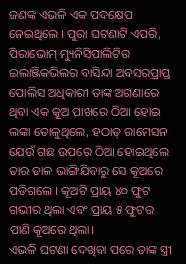ଜଣଙ୍କ ଏଭଳି ଏକ ପଦକ୍ଷେପ ନେଇଥିଲେ । ପୁରା ଘଟଣାଟି ଏପରି, ପିରାଭୋମ୍ ମ୍ୟୁନିସିପାଲିଟିର ଇଲାଞ୍ଜିକଭିଲର ବାସିନ୍ଦା ଅବସରପ୍ରାପ୍ତ ପୋଲିସ ଅଧିକାରୀ ତାଙ୍କ ଅଗଣାରେ ଥିବା ଏକ କୂଅ ପାଖରେ ଠିଆ ହୋଇ ଲଙ୍କା ତୋଳୁଥିଲେ, ହଠାତ୍ ରାମେସନ ଯେଉଁ ଗଛ ଉପରେ ଠିଆ ହୋଇଥିଲେ ତାର ଡାଳ ଭାଙ୍ଗିଯିବାରୁ ସେ କୂଅରେ ପଡିଗଲେ । କୂଅଟି ପ୍ରାୟ ୪୦ ଫୁଟ ଗଭୀର ଥିଲା ଏବଂ ପ୍ରାୟ ୫ ଫୁଟର ପାଣି କୂଅରେ ଥିଲା।
ଏଭଳି ଘଟଣା ଦେଖିବା ପରେ ତାଙ୍କ ସ୍ତ୍ରୀ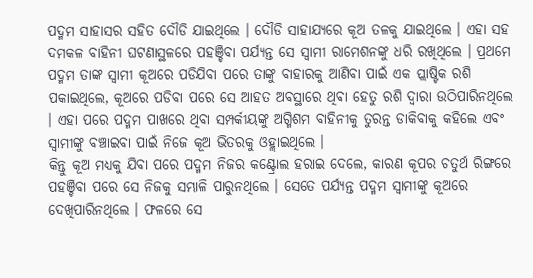ପଦ୍ମମ ସାହାସର ସହିତ ଦୌଡି ଯାଇଥିଲେ । ଦୌଡି ସାହାଯ୍ୟରେ କୂଅ ତଳକୁ ଯାଇଥିଲେ । ଏହା ସହ ଦମକଳ ବାହିନୀ ଘଟଣାସ୍ଥଳରେ ପହଞ୍ଚିବା ପର୍ଯ୍ୟନ୍ତ ସେ ସ୍ବାମୀ ରାମେଶନଙ୍କୁ ଧରି ରଖିଥିଲେ । ପ୍ରଥମେ ପଦ୍ମମ ତାଙ୍କ ସ୍ବାମୀ କୂଅରେ ପଡିଯିବା ପରେ ତାଙ୍କୁ ବାହାରକୁ ଆଣିବା ପାଇଁ ଏକ ପ୍ଲାଷ୍ଟିକ ରଶି ପକାଇଥିଲେ, କୂଅରେ ପଡିବା ପରେ ସେ ଆହତ ଅବସ୍ଥାରେ ଥିଵା ହେତୁ ରଶି ଦ୍ବାରା ଉଠିପାରିନଥିଲେ । ଏହା ପରେ ପଦ୍ମମ ପାଖରେ ଥିବା ସମ୍ପର୍କୀୟଙ୍କୁ ଅଗ୍ମିଶମ ବାହିନୀକୁ ତୁରନ୍ତ ଡାକିବାକୁ କହିଲେ ଏବଂ ସ୍ବାମୀଙ୍କୁ ବଞ୍ଚାଇବା ପାଇଁ ନିଜେ କୂଅ ଭିତରକୁ ଓହ୍ଲାଇଥିଲେ ।
କିନ୍ତୁ କୂଅ ମଧ୍ୟକୁ ଯିବା ପରେ ପଦ୍ମମ ନିଜର କଣ୍ଟ୍ରୋଲ ହରାଇ ଦେଲେ, କାରଣ କୂପର ଚତୁର୍ଥ ରିଙ୍ଗରେ ପହଞ୍ଚିବା ପରେ ସେ ନିଜକୁ ସମ୍ଭାଳି ପାରୁନଥିଲେ । ସେତେ ପର୍ଯ୍ୟନ୍ତ ପଦ୍ମମ ସ୍ବାମୀଙ୍କୁ କୂଅରେ ଦେଖିପାରିନଥିଲେ । ଫଳରେ ସେ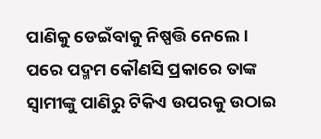ପାଣିକୁ ଡେଇଁବାକୁ ନିଷ୍ପତ୍ତି ନେଲେ।
ପରେ ପଦ୍ମମ କୌଣସି ପ୍ରକାରେ ତାଙ୍କ ସ୍ବାମୀଙ୍କୁ ପାଣିରୁ ଟିକିଏ ଉପରକୁ ଉଠାଇ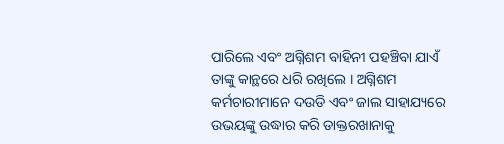ପାରିଲେ ଏବଂ ଅଗ୍ନିଶମ ବାହିନୀ ପହଞ୍ଚିବା ଯାଏଁ ତାଙ୍କୁ କାନ୍ଥରେ ଧରି ରଖିଲେ । ଅଗ୍ନିଶମ କର୍ମଚାରୀମାନେ ଦଉଡି ଏବଂ ଜାଲ ସାହାଯ୍ୟରେ ଉଭୟଙ୍କୁ ଉଦ୍ଧାର କରି ଡାକ୍ତରଖାନାକୁ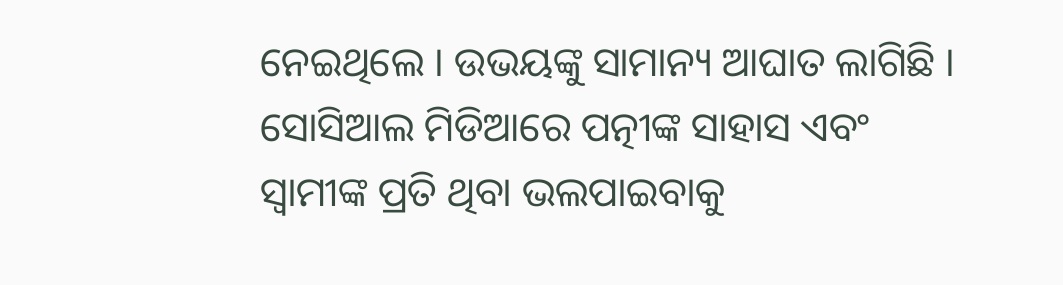ନେଇଥିଲେ । ଉଭୟଙ୍କୁ ସାମାନ୍ୟ ଆଘାତ ଲାଗିଛି । ସୋସିଆଲ ମିଡିଆରେ ପତ୍ନୀଙ୍କ ସାହାସ ଏବଂ ସ୍ବାମୀଙ୍କ ପ୍ରତି ଥିବା ଭଲପାଇବାକୁ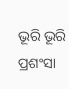ଭୂରି ଭୂରି ପ୍ରଶଂସା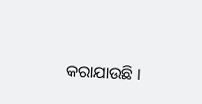କରାଯାଉଛି ।